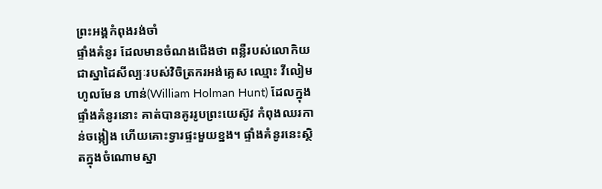ព្រះអង្គកំពុងរង់ចាំ
ផ្ទាំងគំនូរ ដែលមានចំណងជើងថា ពន្លឺរបស់លោកិយ ជាស្នាដៃសីល្បៈរបស់វិចិត្រករអង់គ្លេស ឈ្មោះ វីលៀម ហូលមែន ហាន់(William Holman Hunt) ដែលក្នុងផ្ទាំងគំនូរនោះ គាត់បានគូររូបព្រះយេស៊ូវ កំពុងឈរកាន់ចង្កៀង ហើយគោះទ្វារផ្ទះមួយខ្នង។ ផ្ទាំងគំនូរនេះស្ថិតក្នុងចំណោមស្នា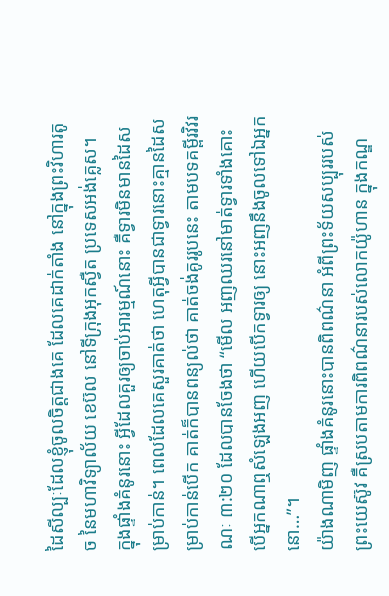ដៃសីល្បៈដែលខ្ញុំចូលចិត្តជាងគេ ដែលគេដាក់តាំង នៅក្នុងព្រះវិហារតូច នៃមហាវិទ្យាល័យ ខេប៊ល នៅទីក្រុងអុកស្វឺត ប្រទេសអង់គ្លេស។
ក្នុងផ្ទាំងគំនូរនោះ អ្វីដែលគួរឲ្យចាប់អារម្មណ៍នោះ គឺទ្វារមិនមានដៃសម្រាប់កាន់។ ពេលដែលគេសួរគាត់ថា ហេតុអ្វីបានជាទ្វារនោះគ្មានដៃសម្រាប់កាន់បើក គាត់ក៏បានពន្យល់ថា គាត់ចង់គូររូបនេះ តាមបទគម្ពីរវិវរណៈ ៣:២០ ដែលបានចែងថា “មើល អញឈរនៅមាត់ទ្វារទាំងគោះ បើអ្នកណាឮសំឡេងអញ ហើយបើកទ្វារឲ្យ នោះអញនឹងចូលទៅឯអ្នកនោ…”។
យ៉ាងណាមិញ ផ្ទាំងគំនូរនោះបានពិពណ៌នា អំពីព្រះទ័យសប្បុររបស់ព្រះយេស៊ូវ គឺស្របតាមការពិពណ៌នារបស់លោកយ៉ូហាន ក្នុងកណ្ឌ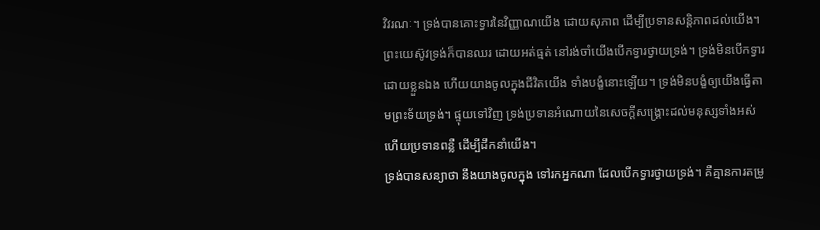វិវរណៈ។ ទ្រង់បានគោះទ្វារនៃវិញ្ញាណយើង ដោយសុភាព ដើម្បីប្រទានសន្តិភាពដល់យើង។ ព្រះយេស៊ូវទ្រង់ក៏បានឈរ ដោយអត់ធ្មត់ នៅរង់ចាំយើងបើកទ្វារថ្វាយទ្រង់។ ទ្រង់មិនបើកទ្វារដោយខ្លួនឯង ហើយយាងចូលក្នុងជីវិតយើង ទាំងបង្ខំនោះឡើយ។ ទ្រង់មិនបង្ខំឲ្យយើងធ្វើតាមព្រះទ័យទ្រង់។ ផ្ទុយទៅវិញ ទ្រង់ប្រទានអំណោយនៃសេចក្តីសង្រ្គោះដល់មនុស្សទាំងអស់ ហើយប្រទានពន្លឺ ដើម្បីដឹកនាំយើង។
ទ្រង់បានសន្យាថា នឹងយាងចូលក្នុង ទៅរកអ្នកណា ដែលបើកទ្វារថ្វាយទ្រង់។ គឺគ្មានការតម្រូ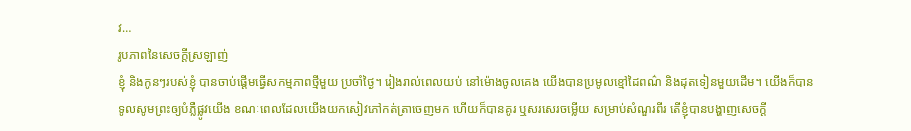វ…
រូបភាពនៃសេចក្តីស្រឡាញ់
ខ្ញុំ និងកូនៗរបស់ខ្ញុំ បានចាប់ផ្តើមធ្វើសកម្មភាពថ្មីមួយ ប្រចាំថ្ងៃ។ រៀងរាល់ពេលយប់ នៅម៉ោងចូលគេង យើងបានប្រមូលខ្មៅដៃពណ៌ និងដុតទៀនមួយដើម។ យើងក៏បានទូលសូមព្រះឲ្យបំភ្លឺផ្លូវយើង ខណៈពេលដែលយើងយកសៀវភៅកត់ត្រាចេញមក ហើយក៏បានគូរ ឬសរសេរចម្លើយ សម្រាប់សំណួរពីរ តើខ្ញុំបានបង្ហាញសេចក្តី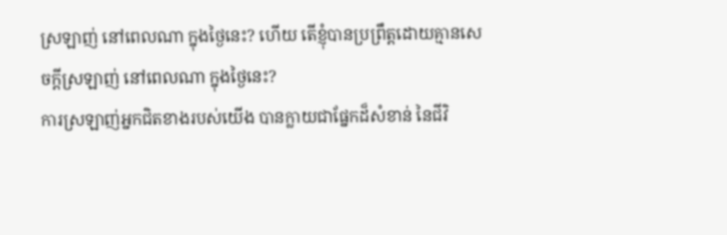ស្រឡាញ់ នៅពេលណា ក្នុងថ្ងៃនេះ? ហើយ តើខ្ញុំបានប្រព្រឹត្តដោយគ្មានសេចក្តីស្រឡាញ់ នៅពេលណា ក្នុងថ្ងៃនេះ?
ការស្រឡាញ់អ្នកជិតខាងរបស់យើង បានក្លាយជាផ្នែកដ៏សំខាន់ នៃជីវិ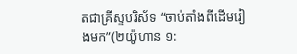តជាគ្រីស្ទបរិស័ទ “ចាប់តាំងពីដើមរៀងមក”(២យ៉ូហាន ១: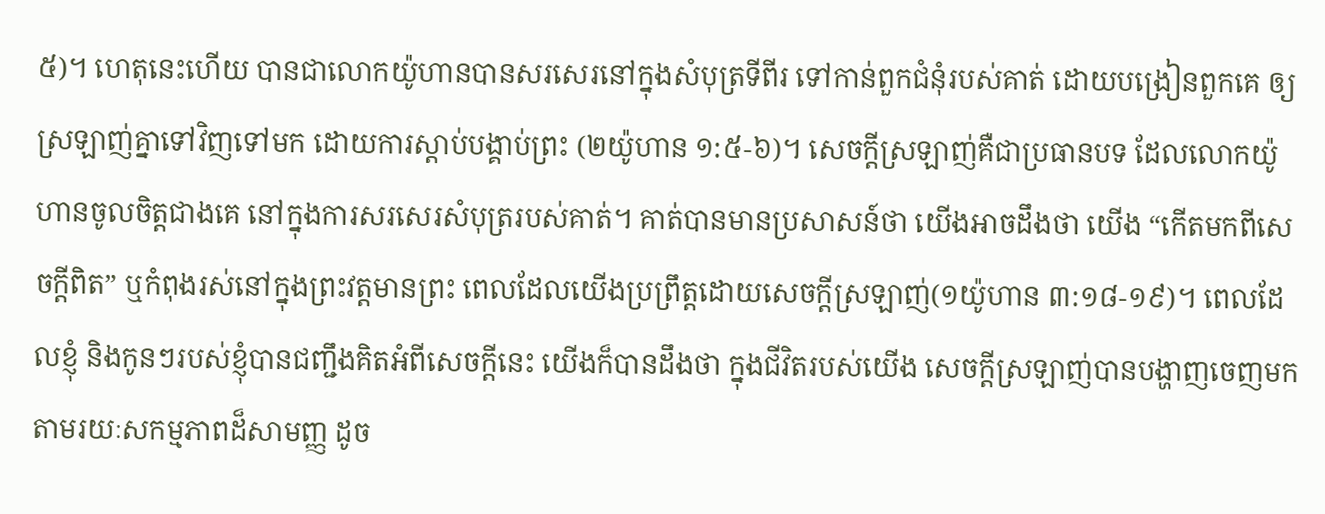៥)។ ហេតុនេះហើយ បានជាលោកយ៉ូហានបានសរសេរនៅក្នុងសំបុត្រទីពីរ ទៅកាន់ពួកជំនុំរបស់គាត់ ដោយបង្រៀនពួកគេ ឲ្យស្រឡាញ់គ្នាទៅវិញទៅមក ដោយការស្តាប់បង្គាប់ព្រះ (២យ៉ូហាន ១:៥-៦)។ សេចក្តីស្រឡាញ់គឺជាប្រធានបទ ដែលលោកយ៉ូហានចូលចិត្តជាងគេ នៅក្នុងការសរសេរសំបុត្ររបស់គាត់។ គាត់បានមានប្រសាសន៍ថា យើងអាចដឹងថា យើង “កើតមកពីសេចក្តីពិត” ឬកំពុងរស់នៅក្នុងព្រះវត្តមានព្រះ ពេលដែលយើងប្រព្រឹត្តដោយសេចក្តីស្រឡាញ់(១យ៉ូហាន ៣:១៨-១៩)។ ពេលដែលខ្ញុំ និងកូនៗរបស់ខ្ញុំបានជញ្ជឹងគិតអំពីសេចក្តីនេះ យើងក៏បានដឹងថា ក្នុងជីវិតរបស់យើង សេចក្តីស្រឡាញ់បានបង្ហាញចេញមក តាមរយៈសកម្មភាពដ៏សាមញ្ញ ដូច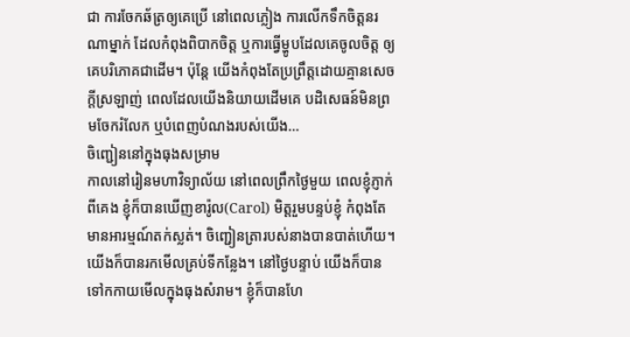ជា ការចែកឆ័ត្រឲ្យគេប្រើ នៅពេលភ្លៀង ការលើកទឹកចិត្តនរណាម្នាក់ ដែលកំពុងពិបាកចិត្ត ឬការធ្វើម្ហូបដែលគេចូលចិត្ត ឲ្យគេបរិភោគជាដើម។ ប៉ុន្តែ យើងកំពុងតែប្រព្រឹត្តដោយគ្មានសេចក្តីស្រឡាញ់ ពេលដែលយើងនិយាយដើមគេ បដិសេធន៍មិនព្រមចែករំលែក ឬបំពេញបំណងរបស់យើង…
ចិញ្ជៀននៅក្នុងធុងសម្រាម
កាលនៅរៀនមហាវិទ្យាល័យ នៅពេលព្រឹកថ្ងៃមួយ ពេលខ្ញុំភ្ញាក់ពីគេង ខ្ញុំក៏បានឃើញខារ៉ូល(Carol) មិត្តរួមបន្ទប់ខ្ញុំ កំពុងតែមានអារម្មណ៍តក់ស្លត់។ ចិញ្ជៀនត្រារបស់នាងបានបាត់ហើយ។ យើងក៏បានរកមើលគ្រប់ទីកន្លែង។ នៅថ្ងៃបន្ទាប់ យើងក៏បានទៅកកាយមើលក្នុងធុងសំរាម។ ខ្ញុំក៏បានហែ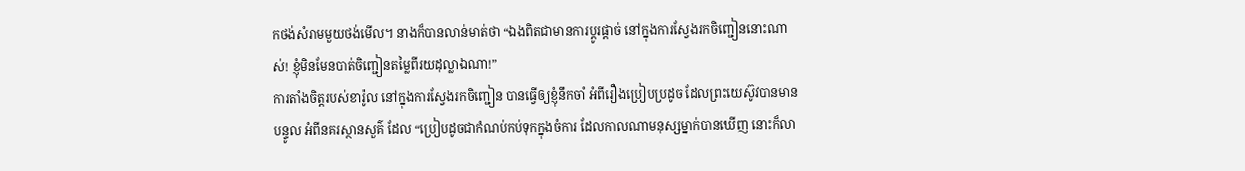កថង់សំរាមមួយថង់មើល។ នាងក៏បានលាន់មាត់ថា “ឯងពិតជាមានការប្តូរផ្តាច់ នៅក្នុងការស្វែងរកចិញ្ជៀននោះណាស់! ខ្ញុំមិនមែនបាត់ចិញ្ជៀនតម្លៃពីរយដុល្លាឯណា!”
ការតាំងចិត្តរបស់ខារ៉ូល នៅក្នុងការស្វែងរកចិញ្ជៀន បានធ្វើឲ្យខ្ញុំនឹកចាំ អំពីរឿងប្រៀបប្រដូច ដែលព្រះយេស៊ូវបានមានបន្ទូល អំពីនគរស្ថានសួគ៌ ដែល “ប្រៀបដូចជាកំណប់កប់ទុកក្នុងចំការ ដែលកាលណាមនុស្សម្នាក់បានឃើញ នោះក៏លា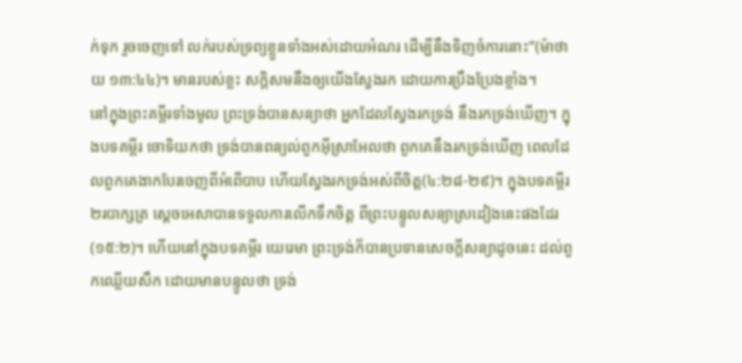ក់ទុក រួចចេញទៅ លក់របស់ទ្រព្យខ្លួនទាំងអស់ដោយអំណរ ដើម្បីនឹងទិញចំការនោះ”(ម៉ាថាយ ១៣:៤៤)។ មានរបស់ខ្លះ សក្តិសមនឹងឲ្យយើងស្វែងរក ដោយការប្រឹងប្រែងខ្លាំង។
នៅក្នុងព្រះគម្ពីរទាំងមូល ព្រះទ្រង់បានសន្យាថា អ្នកដែលស្វែងរកទ្រង់ នឹងរកទ្រង់ឃើញ។ ក្នុងបទគម្ពីរ ចោទិយកថា ទ្រង់បានពន្យល់ពួកអ៊ីស្រាអែលថា ពួកគេនឹងរកទ្រង់ឃើញ ពេលដែលពួកគេងាកបែរចេញពីអំពើបាប ហើយស្វែងរកទ្រង់អស់ពីចិត្ត(៤:២៨-២៩)។ ក្នុងបទគម្ពីរ ២របាក្សត្រ ស្តេចអេសាបានទទួលការលើកទឹកចិត្ត ពីព្រះបន្ទូលសន្យាស្រដៀងនេះផងដែរ(១៥:២)។ ហើយនៅក្នុងបទគម្ពីរ យេរេមា ព្រះទ្រង់ក៏បានប្រទានសេចក្តីសន្យាដូចនេះ ដល់ពួកឈ្លើយសឹក ដោយមានបន្ទូលថា ទ្រង់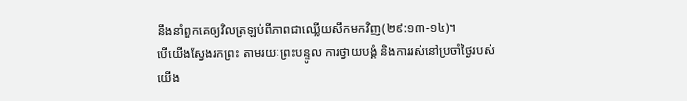នឹងនាំពួកគេឲ្យវិលត្រឡប់ពីភាពជាឈ្លើយសឹកមកវិញ(២៩:១៣-១៤)។
បើយើងស្វែងរកព្រះ តាមរយៈព្រះបន្ទូល ការថ្វាយបង្គំ និងការរស់នៅប្រចាំថ្ងៃរបស់យើង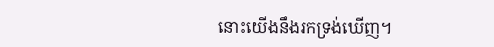នោះយើងនឹងរកទ្រង់ឃើញ។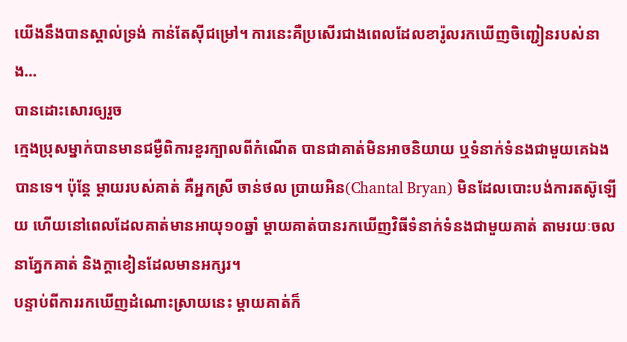យើងនឹងបានស្គាល់ទ្រង់ កាន់តែស៊ីជម្រៅ។ ការនេះគឺប្រសើរជាងពេលដែលខារ៉ូលរកឃើញចិញ្ជៀនរបស់នាង…
បានដោះសោរឲ្យរួច
ក្មេងប្រុសម្នាក់បានមានជម្ងឺពិការខួរក្បាលពីកំណើត បានជាគាត់មិនអាចនិយាយ ឬទំនាក់ទំនងជាមួយគេឯងបានទេ។ ប៉ុន្តែ ម្តាយរបស់គាត់ គឺអ្នកស្រី ចាន់ថល ប្រាយអិន(Chantal Bryan) មិនដែលបោះបង់ការតស៊ូឡើយ ហើយនៅពេលដែលគាត់មានអាយុ១០ឆ្នាំ ម្តាយគាត់បានរកឃើញវិធីទំនាក់ទំនងជាមួយគាត់ តាមរយៈចលនាភ្នែកគាត់ និងក្តាខៀនដែលមានអក្សរ។
បន្ទាប់ពីការរកឃើញដំណោះស្រាយនេះ ម្តាយគាត់ក៏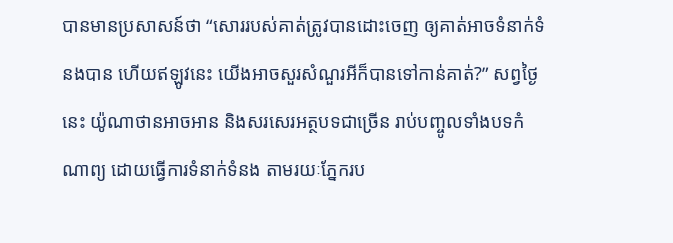បានមានប្រសាសន៍ថា “សោររបស់គាត់ត្រូវបានដោះចេញ ឲ្យគាត់អាចទំនាក់ទំនងបាន ហើយឥឡូវនេះ យើងអាចសួរសំណួរអីក៏បានទៅកាន់គាត់?” សព្វថ្ងៃនេះ យ៉ូណាថានអាចអាន និងសរសេរអត្ថបទជាច្រើន រាប់បញ្ចូលទាំងបទកំណាព្យ ដោយធ្វើការទំនាក់ទំនង តាមរយៈភ្នែករប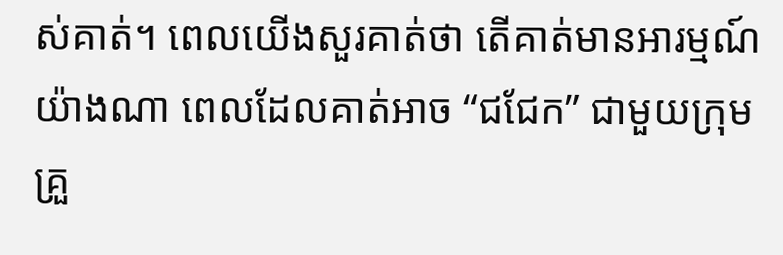ស់គាត់។ ពេលយើងសួរគាត់ថា តើគាត់មានអារម្មណ៍យ៉ាងណា ពេលដែលគាត់អាច “ជជែក” ជាមួយក្រុមគ្រួ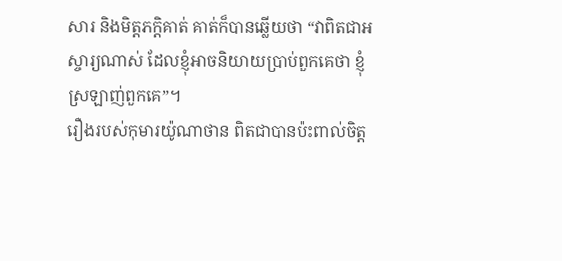សារ និងមិត្តភក្តិគាត់ គាត់ក៏បានឆ្លើយថា “វាពិតជាអស្ចារ្យណាស់ ដែលខ្ញុំអាចនិយាយប្រាប់ពួកគេថា ខ្ញុំស្រឡាញ់ពួកគេ”។
រឿងរបស់កុមារយ៉ូណាថាន ពិតជាបានប៉ះពាល់ចិត្ត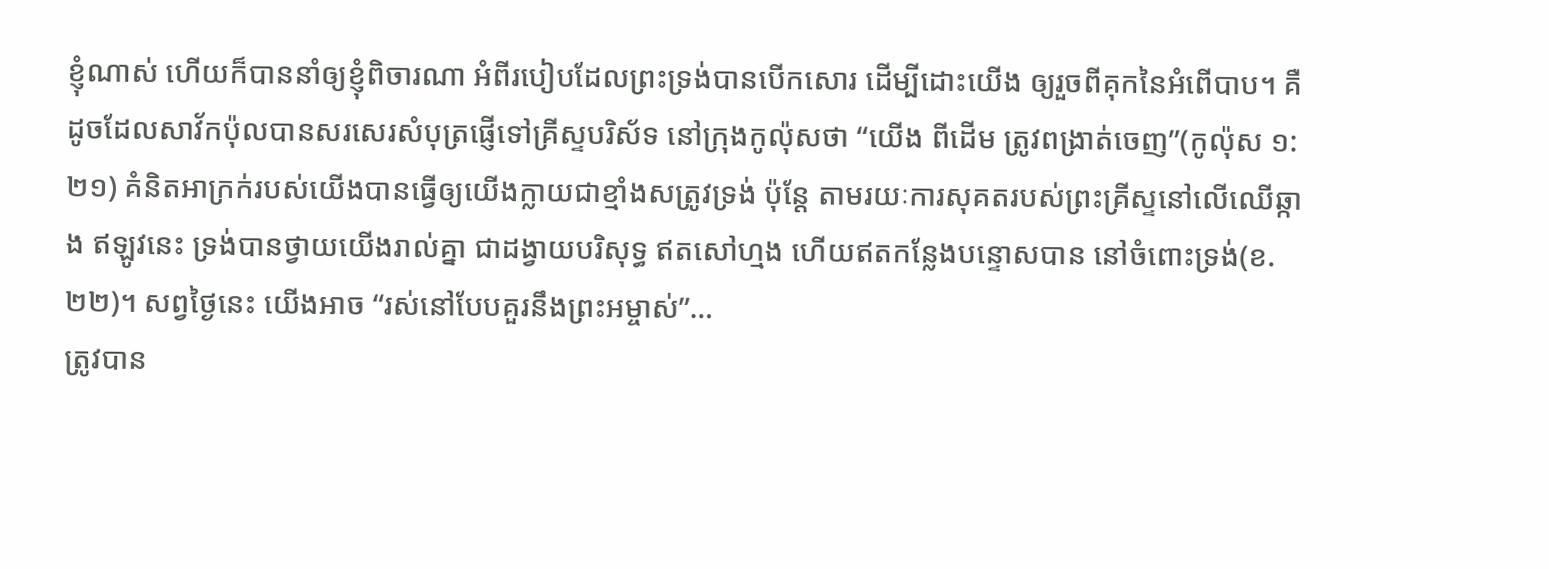ខ្ញុំណាស់ ហើយក៏បាននាំឲ្យខ្ញុំពិចារណា អំពីរបៀបដែលព្រះទ្រង់បានបើកសោរ ដើម្បីដោះយើង ឲ្យរួចពីគុកនៃអំពើបាប។ គឺដូចដែលសាវ័កប៉ុលបានសរសេរសំបុត្រផ្ញើទៅគ្រីស្ទបរិស័ទ នៅក្រុងកូល៉ុសថា “យើង ពីដើម ត្រូវពង្រាត់ចេញ”(កូល៉ុស ១:២១) គំនិតអាក្រក់របស់យើងបានធ្វើឲ្យយើងក្លាយជាខ្មាំងសត្រូវទ្រង់ ប៉ុន្តែ តាមរយៈការសុគតរបស់ព្រះគ្រីស្ទនៅលើឈើឆ្កាង ឥឡូវនេះ ទ្រង់បានថ្វាយយើងរាល់គ្នា ជាដង្វាយបរិសុទ្ធ ឥតសៅហ្មង ហើយឥតកន្លែងបន្ទោសបាន នៅចំពោះទ្រង់(ខ.២២)។ សព្វថ្ងៃនេះ យើងអាច “រស់នៅបែបគួរនឹងព្រះអម្ចាស់”…
ត្រូវបាន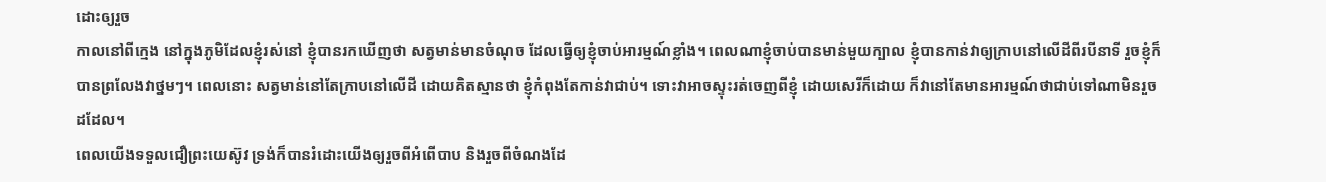ដោះឲ្យរួច
កាលនៅពីក្មេង នៅក្នុងភូមិដែលខ្ញុំរស់នៅ ខ្ញុំបានរកឃើញថា សត្វមាន់មានចំណុច ដែលធ្វើឲ្យខ្ញុំចាប់អារម្មណ៍ខ្លាំង។ ពេលណាខ្ញុំចាប់បានមាន់មួយក្បាល ខ្ញុំបានកាន់វាឲ្យក្រាបនៅលើដីពីរបីនាទី រួចខ្ញុំក៏បានព្រលែងវាថ្នមៗ។ ពេលនោះ សត្វមាន់នៅតែក្រាបនៅលើដី ដោយគិតស្មានថា ខ្ញុំកំពុងតែកាន់វាជាប់។ ទោះវាអាចស្ទុះរត់ចេញពីខ្ញុំ ដោយសេរីក៏ដោយ ក៏វានៅតែមានអារម្មណ៍ថាជាប់ទៅណាមិនរួចដដែល។
ពេលយើងទទួលជឿព្រះយេស៊ូវ ទ្រង់ក៏បានរំដោះយើងឲ្យរួចពីអំពើបាប និងរួចពីចំណងដែ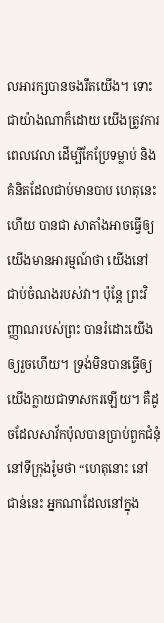លអារក្សបានចងរឹតយើង។ ទោះជាយ៉ាងណាក៏ដោយ យើងត្រូវការពេលវេលា ដើម្បីកែប្រែទម្លាប់ និងគំនិតដែលជាប់មានបាប ហេតុនេះហើយ បានជា សាតាំងអាចធ្វើឲ្យយើងមានអារម្មណ៍ថា យើងនៅជាប់ចំណងរបស់វា។ ប៉ុន្តែ ព្រះវិញ្ញាណរបស់ព្រះ បានរំដោះយើងឲ្យរួចហើយ។ ទ្រង់មិនបានធ្វើឲ្យយើងក្លាយជាទាសករឡើយ។ គឺដូចដែលសាវ័កប៉ុលបានប្រាប់ពួកជំនុំនៅទីក្រុងរ៉ូមថា “ហេតុនោះ នៅជាន់នេះ អ្នកណាដែលនៅក្នុង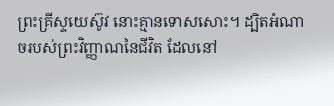ព្រះគ្រីស្ទយេស៊ូវ នោះគ្មានទោសសោះ។ ដ្បិតអំណាចរបស់ព្រះវិញ្ញាណនៃជីវិត ដែលនៅ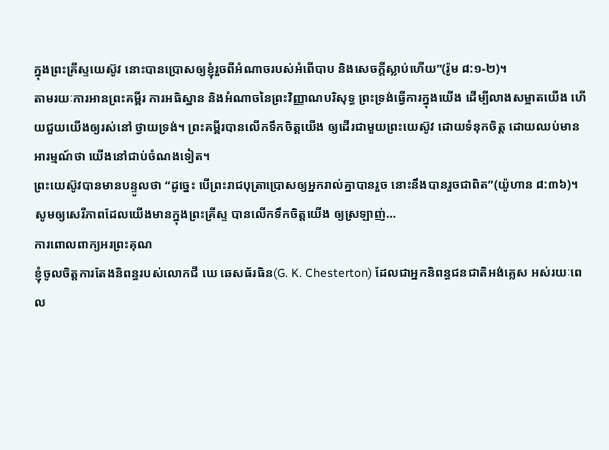ក្នុងព្រះគ្រីស្ទយេស៊ូវ នោះបានប្រោសឲ្យខ្ញុំរួចពីអំណាចរបស់អំពើបាប និងសេចក្តីស្លាប់ហើយ”(រ៉ូម ៨:១-២)។
តាមរយៈការអានព្រះគម្ពីរ ការអធិស្ឋាន និងអំណាចនៃព្រះវិញ្ញាណបរិសុទ្ធ ព្រះទ្រង់ធ្វើការក្នុងយើង ដើម្បីលាងសម្អាតយើង ហើយជួយយើងឲ្យរស់នៅ ថ្វាយទ្រង់។ ព្រះគម្ពីរបានលើកទឹកចិត្តយើង ឲ្យដើរជាមួយព្រះយេស៊ូវ ដោយទំនុកចិត្ត ដោយឈប់មានអារម្មណ៍ថា យើងនៅជាប់ចំណងទៀត។
ព្រះយេស៊ូវបានមានបន្ទូលថា “ដូច្នេះ បើព្រះរាជបុត្រាប្រោសឲ្យអ្នករាល់គ្នាបានរួច នោះនឹងបានរួចជាពិត”(យ៉ូហាន ៨:៣៦)។ សូមឲ្យសេរីភាពដែលយើងមានក្នុងព្រះគ្រីស្ទ បានលើកទឹកចិត្តយើង ឲ្យស្រឡាញ់…
ការពោលពាក្យអរព្រះគុណ
ខ្ញុំចូលចិត្តការតែងនិពន្ធរបស់លោកជី ឃេ ឆេសធ័រធិន(G. K. Chesterton) ដែលជាអ្នកនិពន្ធជនជាតិអង់គ្លេស អស់រយៈពេល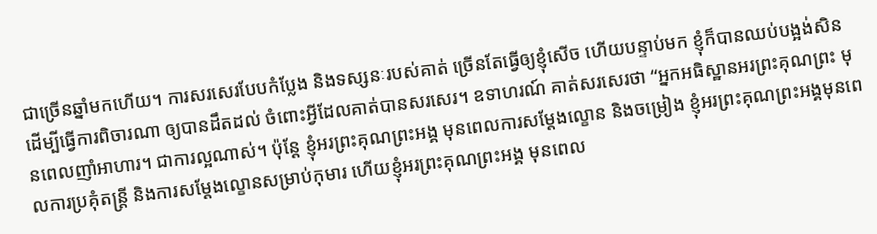ជាច្រើនឆ្នាំមកហើយ។ ការសរសេរបែបកំប្លែង និងទស្សនៈរបស់គាត់ ច្រើនតែធ្វើឲ្យខ្ញុំសើច ហើយបន្ទាប់មក ខ្ញុំក៏បានឈប់បង្អង់សិន ដើម្បីធ្វើការពិចារណា ឲ្យបានដឹតដល់ ចំពោះអ្វីដែលគាត់បានសរសេរ។ ឧទាហរណ៍ គាត់សរសេរថា “អ្នកអធិស្ឋានអរព្រះគុណព្រះ មុនពេលញាំអាហារ។ ជាការល្អណាស់។ ប៉ុន្តែ ខ្ញុំអរព្រះគុណព្រះអង្គ មុនពេលការសម្តែងល្ខោន និងចម្រៀង ខ្ញុំអរព្រះគុណព្រះអង្គមុនពេលការប្រគុំតន្រ្តី និងការសម្តែងល្ខោនសម្រាប់កុមារ ហើយខ្ញុំអរព្រះគុណព្រះអង្គ មុនពេល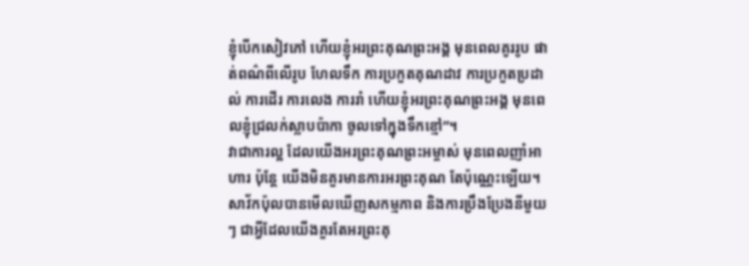ខ្ញុំបើកសៀវភៅ ហើយខ្ញុំអរព្រះគុណព្រះអង្គ មុនពេលគូររូប ផាត់ពណ៌ពីលើរូប ហែលទឹក ការប្រកួតគុណដាវ ការប្រកួតប្រដាល់ ការដើរ ការលេង ការរាំ ហើយខ្ញុំអរព្រះគុណព្រះអង្គ មុនពេលខ្ញុំជ្រលក់ស្លាបប៉ាកា ចូលទៅក្នុងទឹកខ្មៅ”។
វាជាការល្អ ដែលយើងអរព្រះគុណព្រះអម្ចាស់ មុនពេលញាំអាហារ ប៉ុន្តែ យើងមិនគួរមានការអរព្រះគុណ តែប៉ុណ្ណេះឡើយ។ សាវ័កប៉ុលបានមើលឃើញសកម្មភាព និងការប្រឹងប្រែងនីមួយៗ ជាអ្វីដែលយើងគួរតែអរព្រះគុ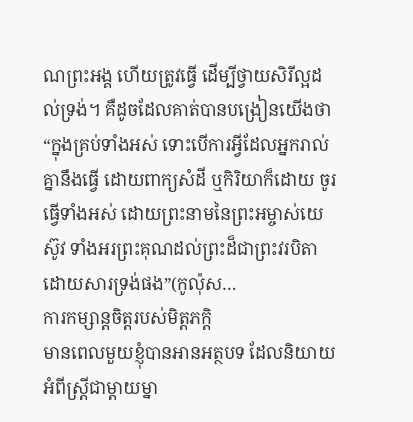ណព្រះអង្គ ហើយត្រូវធ្វើ ដើម្បីថ្វាយសិរីល្អដល់ទ្រង់។ គឺដូចដែលគាត់បានបង្រៀនយើងថា “ក្នុងគ្រប់ទាំងអស់ ទោះបើការអ្វីដែលអ្នករាល់គ្នានឹងធ្វើ ដោយពាក្យសំដី ឬកិរិយាក៏ដោយ ចូរធ្វើទាំងអស់ ដោយព្រះនាមនៃព្រះអម្ចាស់យេស៊ូវ ទាំងអរព្រះគុណដល់ព្រះដ៏ជាព្រះវរបិតា ដោយសារទ្រង់ផង”(កូល៉ុស…
ការកម្សាន្តចិត្តរបស់មិត្តភក្តិ
មានពេលមួយខ្ញុំបានអានអត្ថបទ ដែលនិយាយអំពីស្រ្តីជាម្តាយម្នា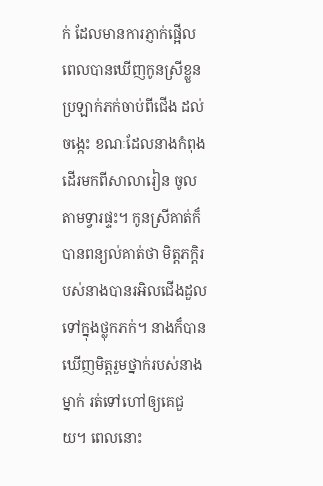ក់ ដែលមានការភ្ញាក់ផ្អើល ពេលបានឃើញកូនស្រីខ្លួនប្រឡាក់ភក់ចាប់ពីជើង ដល់ចង្កេះ ខណៈដែលនាងកំពុងដើរមកពីសាលារៀន ចូលតាមទ្វារផ្ទះ។ កូនស្រីគាត់ក៏បានពន្យល់គាត់ថា មិត្តភក្តិរបស់នាងបានរអិលជើងដួលទៅក្នុងថ្លុកភក់។ នាងក៏បានឃើញមិត្តរួមថ្នាក់របស់នាងម្នាក់ រត់ទៅហៅឲ្យគេជួយ។ ពេលនោះ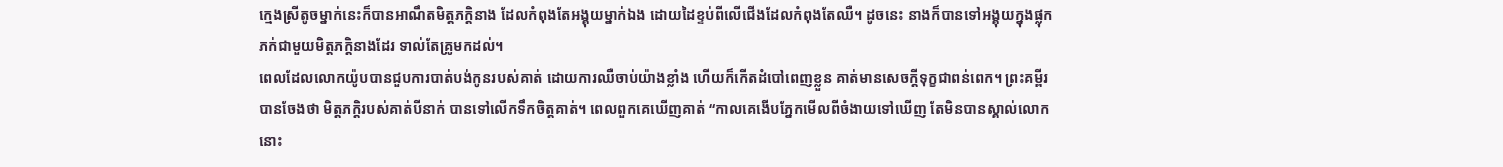ក្មេងស្រីតូចម្នាក់នេះក៏បានអាណឹតមិត្តភក្តិនាង ដែលកំពុងតែអង្គុយម្នាក់ឯង ដោយដៃខ្ទប់ពីលើជើងដែលកំពុងតែឈឺ។ ដូចនេះ នាងក៏បានទៅអង្គុយក្នុងផ្លុកភក់ជាមួយមិត្តភក្តិនាងដែរ ទាល់តែគ្រូមកដល់។
ពេលដែលលោកយ៉ូបបានជួបការបាត់បង់កូនរបស់គាត់ ដោយការឈឺចាប់យ៉ាងខ្លាំង ហើយក៏កើតដំបៅពេញខ្លួន គាត់មានសេចក្តីទុក្ខជាពន់ពេក។ ព្រះគម្ពីរបានចែងថា មិត្តភក្តិរបស់គាត់បីនាក់ បានទៅលើកទឹកចិត្តគាត់។ ពេលពួកគេឃើញគាត់ “កាលគេងើបភ្នែកមើលពីចំងាយទៅឃើញ តែមិនបានស្គាល់លោក នោះ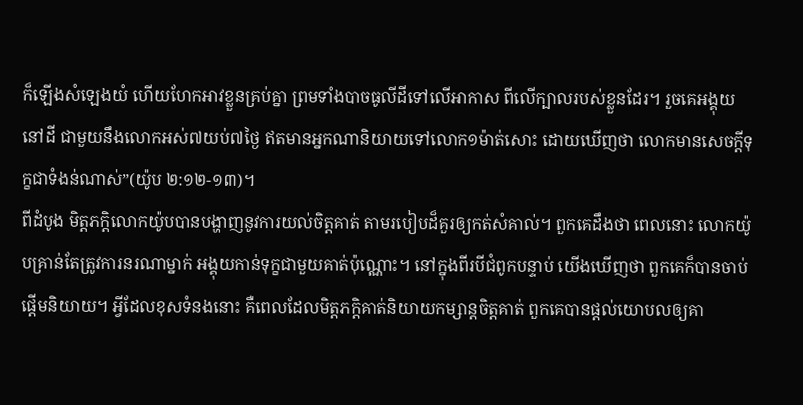ក៏ឡើងសំឡេងយំ ហើយហែកអាវខ្លួនគ្រប់គ្នា ព្រមទាំងបាចធូលីដីទៅលើអាកាស ពីលើក្បាលរបស់ខ្លួនដែរ។ រួចគេអង្គុយនៅដី ជាមួយនឹងលោកអស់៧យប់៧ថ្ងៃ ឥតមានអ្នកណានិយាយទៅលោក១ម៉ាត់សោះ ដោយឃើញថា លោកមានសេចក្តីទុក្ខជាទំងន់ណាស់”(យ៉ូប ២:១២-១៣)។
ពីដំបូង មិត្តភក្តិលោកយ៉ូបបានបង្ហាញនូវការយល់ចិត្តគាត់ តាមរបៀបដ៏គួរឲ្យកត់សំគាល់។ ពួកគេដឹងថា ពេលនោះ លោកយ៉ូបគ្រាន់តែត្រូវការនរណាម្នាក់ អង្គុយកាន់ទុក្ខជាមួយគាត់ប៉ុណ្ណោះ។ នៅក្នុងពីរបីជំពូកបន្ទាប់ យើងឃើញថា ពួកគេក៏បានចាប់ផ្តើមនិយាយ។ អ្វីដែលខុសទំនងនោះ គឺពេលដែលមិត្តភក្តិគាត់និយាយកម្សាន្តចិត្តគាត់ ពួកគេបានផ្តល់យោបលឲ្យគា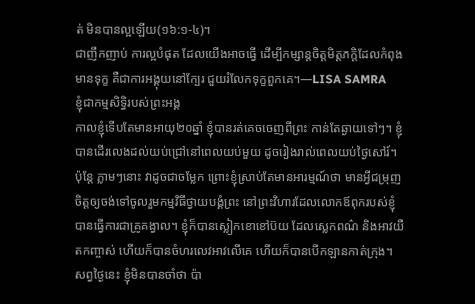ត់ មិនបានល្អឡើយ(១៦:១-៤)។
ជាញឹកញាប់ ការល្អបំផុត ដែលយើងអាចធ្វើ ដើម្បីកម្សាន្តចិត្តមិត្តភក្តិដែលកំពុងមានទុក្ខ គឺជាការអង្គុយនៅក្បែរ ជួយរំលែកទុក្ខពួកគេ។—LISA SAMRA
ខ្ញុំជាកម្មសិទ្ធិរបស់ព្រះអង្គ
កាលខ្ញុំទើបតែមានអាយុ២០ឆ្នាំ ខ្ញុំបានរត់គេចចេញពីព្រះ កាន់តែឆ្ងាយទៅៗ។ ខ្ញុំបានដើរលេងដល់យប់ជ្រៅនៅពេលយប់មួយ ដូចរៀងរាល់ពេលយប់ថ្ងៃសៅរ៍។ ប៉ុន្តែ ភ្លាមៗនោះ វាដូចជាចម្លែក ព្រោះខ្ញុំស្រាប់តែមានអារម្មណ៍ថា មានអ្វីជម្រុញចិត្តឲ្យចង់ទៅចូលរួមកម្មវិធីថ្វាយបង្គំព្រះ នៅព្រះវិហារដែលលោកឪពុករបស់ខ្ញុំ បានធ្វើការជាគ្រូគង្វាល។ ខ្ញុំក៏បានស្លៀកខោខៅប៊យ ដែលស្លេកពណ៌ និងអាវយឺតកញ្ចាស់ ហើយក៏បានចំហរលេវអាវលើគេ ហើយក៏បានបើកឡានកាត់ក្រុង។
សព្វថ្ងៃនេះ ខ្ញុំមិនបានចាំថា ប៉ា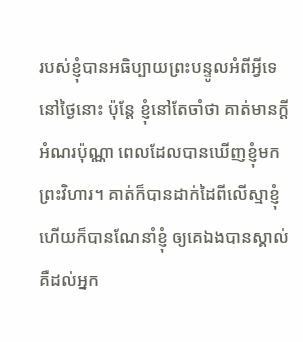របស់ខ្ញុំបានអធិប្បាយព្រះបន្ទូលអំពីអ្វីទេ នៅថ្ងៃនោះ ប៉ុន្តែ ខ្ញុំនៅតែចាំថា គាត់មានក្តីអំណរប៉ុណ្ណា ពេលដែលបានឃើញខ្ញុំមកព្រះវិហារ។ គាត់ក៏បានដាក់ដៃពីលើស្មាខ្ញុំ ហើយក៏បានណែនាំខ្ញុំ ឲ្យគេឯងបានស្គាល់ គឺដល់អ្នក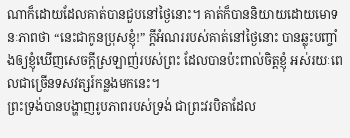ណាក៏ដោយដែលគាត់បានជួបនៅថ្ងៃនោះ។ គាត់ក៏បាននិយាយដោយមោទនៈភាពថា “នេះជាកូនប្រុសខ្ញុំ!” ក្តីអំណររបស់គាត់នៅថ្ងៃនោះ បានឆ្លុះបញ្ចាំងឲ្យខ្ញុំឃើញសេចក្តីស្រឡាញ់របស់ព្រះ ដែលបានប៉ះពាល់ចិត្តខ្ញុំ អស់រយៈពេលជាច្រើនទសវត្សរ៍កន្លងមកនេះ។
ព្រះទ្រង់បានបង្ហាញរូបភាពរបស់ទ្រង់ ជាព្រះវរបិតាដែល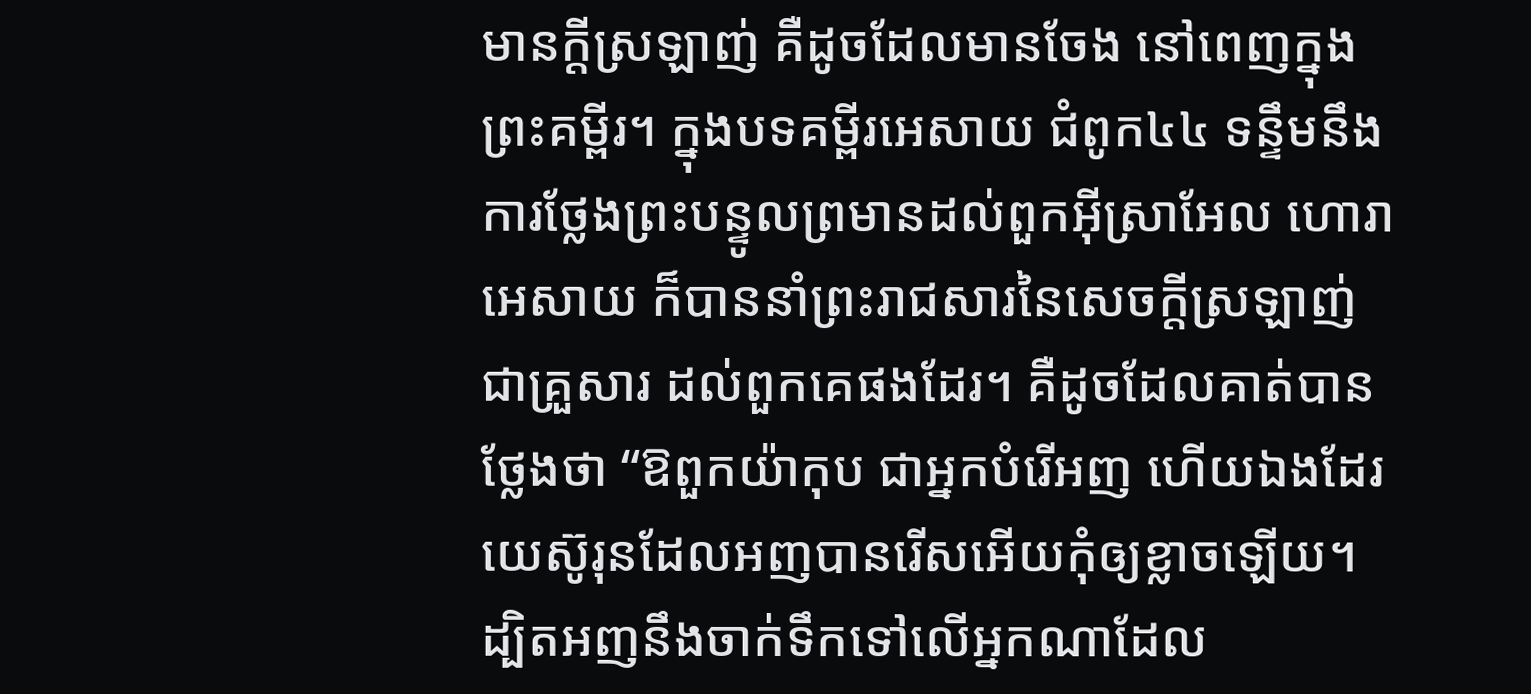មានក្តីស្រឡាញ់ គឺដូចដែលមានចែង នៅពេញក្នុងព្រះគម្ពីរ។ ក្នុងបទគម្ពីរអេសាយ ជំពូក៤៤ ទន្ទឹមនឹងការថ្លែងព្រះបន្ទូលព្រមានដល់ពួកអ៊ីស្រាអែល ហោរាអេសាយ ក៏បាននាំព្រះរាជសារនៃសេចក្តីស្រឡាញ់ជាគ្រួសារ ដល់ពួកគេផងដែរ។ គឺដូចដែលគាត់បានថ្លែងថា “ឱពួកយ៉ាកុប ជាអ្នកបំរើអញ ហើយឯងដែរ យេស៊ូរុនដែលអញបានរើសអើយកុំឲ្យខ្លាចឡើយ។ ដ្បិតអញនឹងចាក់ទឹកទៅលើអ្នកណាដែល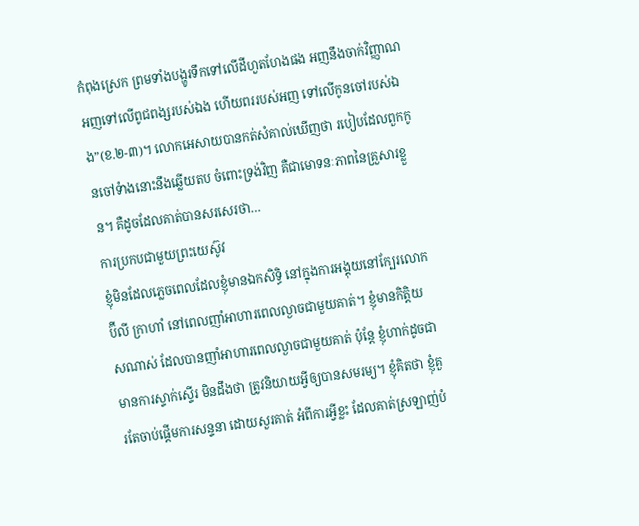កំពុងស្រេក ព្រមទាំងបង្ហូរទឹកទៅលើដីហួតហែងផង អញនឹងចាក់វិញ្ញាណអញទៅលើពូជពង្សរបស់ឯង ហើយពររបស់អញ ទៅលើកូនចៅរបស់ឯង”(ខ.២-៣)។ លោកអេសាយបានកត់សំគាល់ឃើញថា របៀបដែលពួកកូនចៅទំាងនោះនឹងឆ្លើយតប ចំពោះទ្រង់វិញ គឺជាមោទនៈភាពនៃគ្រួសារខ្លួន។ គឺដូចដែលគាត់បានសរសេរថា…
ការប្រកបជាមួយព្រះយេស៊ូវ
ខ្ញុំមិនដែលភ្លេចពេលដែលខ្ញុំមានឯកសិទ្ធិ នៅក្នុងការអង្គុយនៅក្បែរលោកប៊ីលី ក្រាហាំ នៅពេលញាំអាហារពេលល្ងាចជាមួយគាត់។ ខ្ញុំមានកិត្តិយសណាស់ ដែលបានញាំអាហារពេលល្ងាចជាមួយគាត់ ប៉ុន្តែ ខ្ញុំហាក់ដូចជាមានការស្ទាក់ស្ទើរ មិនដឹងថា ត្រូវនិយាយអ្វីឲ្យបានសមរម្យ។ ខ្ញុំគិតថា ខ្ញុំគួរតែចាប់ផ្តើមការសន្ទនា ដោយសួរគាត់ អំពីការអ្វីខ្លះ ដែលគាត់ស្រឡាញ់បំ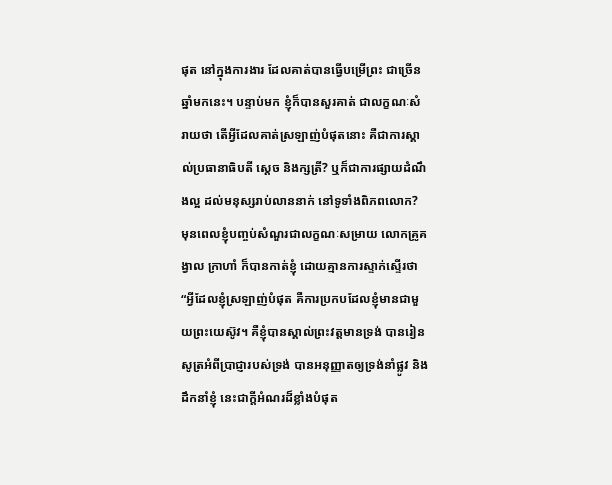ផុត នៅក្នុងការងារ ដែលគាត់បានធ្វើបម្រើព្រះ ជាច្រើនឆ្នាំមកនេះ។ បន្ទាប់មក ខ្ញុំក៏បានសួរគាត់ ជាលក្ខណៈសំរាយថា តើអ្វីដែលគាត់ស្រឡាញ់បំផុតនោះ គឺជាការស្គាល់ប្រធានាធិបតី ស្តេច និងក្សត្រី? ឬក៏ជាការផ្សាយដំណឹងល្អ ដល់មនុស្សរាប់លាននាក់ នៅទូទាំងពិភពលោក?
មុនពេលខ្ញុំបញ្ចប់សំណួរជាលក្ខណៈសម្រាយ លោកគ្រូគង្វាល ក្រាហាំ ក៏បានកាត់ខ្ញុំ ដោយគ្មានការស្ទាក់ស្ទើរថា “អ្វីដែលខ្ញុំស្រឡាញ់បំផុត គឺការប្រកបដែលខ្ញុំមានជាមួយព្រះយេស៊ូវ។ គឺខ្ញុំបានស្គាល់ព្រះវត្តមានទ្រង់ បានរៀនសូត្រអំពីប្រាជ្ញារបស់ទ្រង់ បានអនុញ្ញាតឲ្យទ្រង់នាំផ្លូវ និងដឹកនាំខ្ញុំ នេះជាក្តីអំណរដ៏ខ្លាំងបំផុត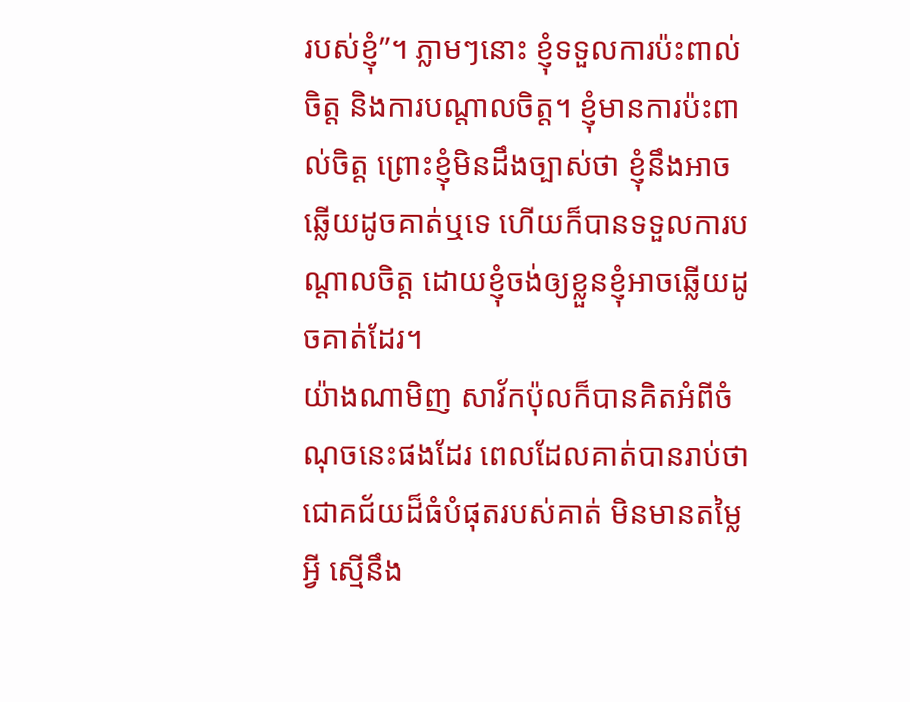របស់ខ្ញុំ”។ ភ្លាមៗនោះ ខ្ញុំទទួលការប៉ះពាល់ចិត្ត និងការបណ្តាលចិត្ត។ ខ្ញុំមានការប៉ះពាល់ចិត្ត ព្រោះខ្ញុំមិនដឹងច្បាស់ថា ខ្ញុំនឹងអាចឆ្លើយដូចគាត់ឬទេ ហើយក៏បានទទួលការបណ្តាលចិត្ត ដោយខ្ញុំចង់ឲ្យខ្លួនខ្ញុំអាចឆ្លើយដូចគាត់ដែរ។
យ៉ាងណាមិញ សាវ័កប៉ុលក៏បានគិតអំពីចំណុចនេះផងដែរ ពេលដែលគាត់បានរាប់ថា ជោគជ័យដ៏ធំបំផុតរបស់គាត់ មិនមានតម្លៃអ្វី ស្មើនឹង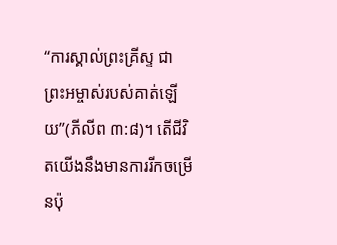“ការស្គាល់ព្រះគ្រីស្ទ ជាព្រះអម្ចាស់របស់គាត់ឡើយ”(ភីលីព ៣:៨)។ តើជីវិតយើងនឹងមានការរីកចម្រើនប៉ុ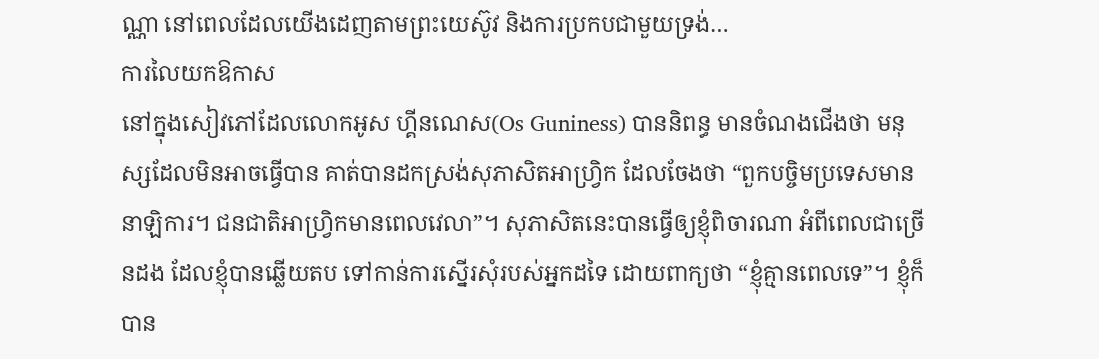ណ្ណា នៅពេលដែលយើងដេញតាមព្រះយេស៊ូវ និងការប្រកបជាមួយទ្រង់…
ការលៃយកឱកាស
នៅក្នុងសៀវភៅដែលលោកអូស ហ្គីនណេស(Os Guniness) បាននិពន្ធ មានចំណងជើងថា មនុស្សដែលមិនអាចធ្វើបាន គាត់បានដកស្រង់សុភាសិតអាហ្រ្វិក ដែលចែងថា “ពួកបច្ចិមប្រទេសមាននាឡិការ។ ជនជាតិអាហ្វ្រិកមានពេលវេលា”។ សុភាសិតនេះបានធ្វើឲ្យខ្ញុំពិចារណា អំពីពេលជាច្រើនដង ដែលខ្ញុំបានឆ្លើយតប ទៅកាន់ការស្នើរសុំរបស់អ្នកដទៃ ដោយពាក្យថា “ខ្ញុំគ្មានពេលទេ”។ ខ្ញុំក៏បាន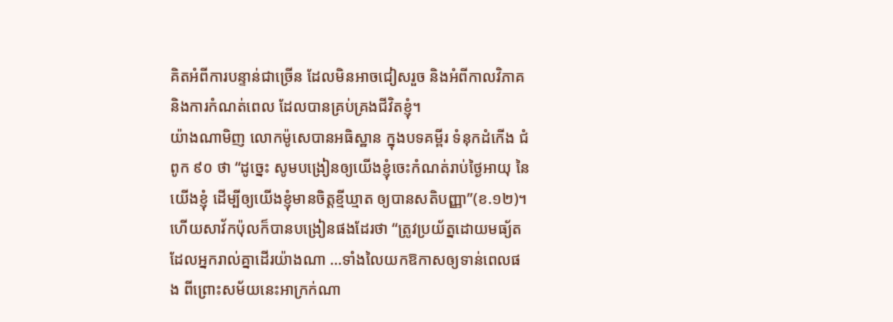គិតអំពីការបន្ទាន់ជាច្រើន ដែលមិនអាចជៀសរួច និងអំពីកាលវិភាគ និងការកំណត់ពេល ដែលបានគ្រប់គ្រងជីវិតខ្ញុំ។
យ៉ាងណាមិញ លោកម៉ូសេបានអធិស្ឋាន ក្នុងបទគម្ពីរ ទំនុកដំកើង ជំពូក ៩០ ថា “ដូច្នេះ សូមបង្រៀនឲ្យយើងខ្ញុំចេះកំណត់រាប់ថ្ងៃអាយុ នៃយើងខ្ញុំ ដើម្បីឲ្យយើងខ្ញុំមានចិត្តខ្មីឃ្មាត ឲ្យបានសតិបញ្ញា”(ខ.១២)។ ហើយសាវ័កប៉ុលក៏បានបង្រៀនផងដែរថា “ត្រូវប្រយ័ត្នដោយមធ្យ័ត ដែលអ្នករាល់គ្នាដើរយ៉ាងណា …ទាំងលៃយកឱកាសឲ្យទាន់ពេលផង ពីព្រោះសម័យនេះអាក្រក់ណា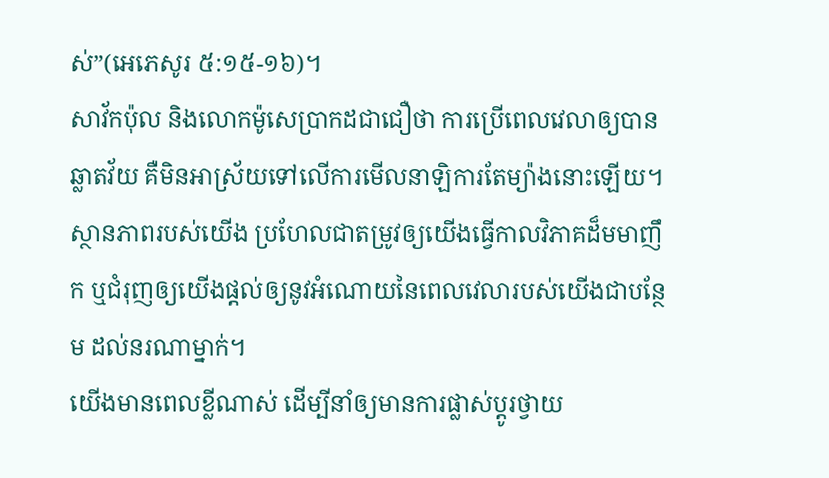ស់”(អេភេសូរ ៥:១៥-១៦)។
សាវ័កប៉ុល និងលោកម៉ូសេប្រាកដជាជឿថា ការប្រើពេលវេលាឲ្យបានឆ្លាតវ័យ គឺមិនអាស្រ័យទៅលើការមើលនាឡិការតែម្យ៉ាងនោះឡើយ។ ស្ថានភាពរបស់យើង ប្រហែលជាតម្រូវឲ្យយើងធ្វើកាលវិភាគដ៏មមាញឹក ឬជំរុញឲ្យយើងផ្តល់ឲ្យនូវអំណោយនៃពេលវេលារបស់យើងជាបន្ថែម ដល់នរណាម្នាក់។
យើងមានពេលខ្លីណាស់ ដើម្បីនាំឲ្យមានការផ្លាស់ប្តូរថ្វាយ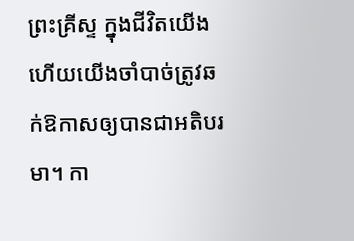ព្រះគ្រីស្ទ ក្នុងជីវិតយើង ហើយយើងចាំបាច់ត្រូវឆក់ឱកាសឲ្យបានជាអតិបរមា។ កា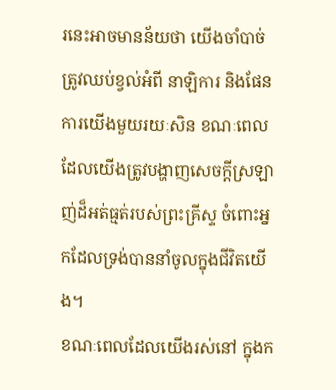រនេះអាចមានន័យថា យើងចាំបាច់ត្រូវឈប់ខ្វល់អំពី នាឡិការ និងផែនការយើងមួយរយៈសិន ខណៈពេលដែលយើងត្រូវបង្ហាញសេចក្តីស្រឡាញ់ដ៏អត់ធ្មត់របស់ព្រះគ្រីស្ទ ចំពោះអ្នកដែលទ្រង់បាននាំចូលក្នុងជីវិតយើង។
ខណៈពេលដែលយើងរស់នៅ ក្នុងក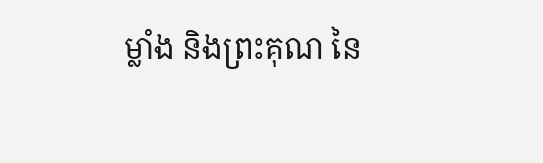ម្លាំង និងព្រះគុណ នៃ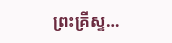ព្រះគ្រីស្ទ…